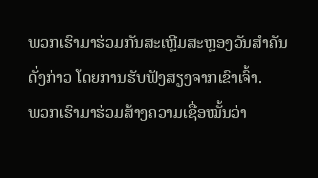ພວກເຮົາມາຮ່ວມກັນສະເຫຼີມສະຫຼອງວັນສຳຄັນດັ່ງກ່າວ ໂດຍການຮັບຟັງສຽງຈາກເຂົາເຈົ້າ.
ພວກເຮົາມາຮ່ວມສ້າງຄວາມເຊື່ອໝັ້ນວ່າ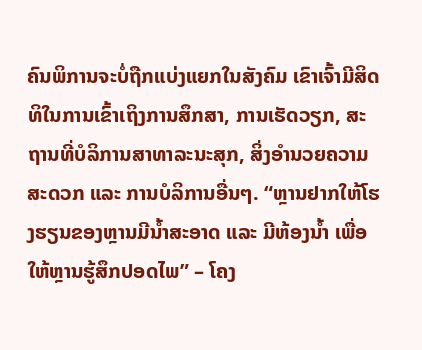ຄົນພິການຈະບໍ່ຖືກແບ່ງແຍກໃນສັງຄົມ ເຂົາເຈົ້າມີສິດທິໃນການເຂົ້າເຖິງການສຶກສາ, ການເຮັດວຽກ, ສະຖານທີ່ບໍລິການສາທາລະນະສຸກ, ສິ່ງອຳນວຍຄວາມສະດວກ ແລະ ການບໍລິການອື່ນໆ. “ຫຼານຢາກໃຫ້ໂຮງຮຽນຂອງຫຼານມີນ້ຳສະອາດ ແລະ ມີຫ້ອງນ້ຳ ເພື່ອໃຫ້ຫຼານຮູ້ສຶກປອດໄພ” – ໂຄງ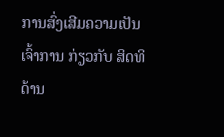ການສົ່ງເສີມຄວາມເປັນເຈົ້າການ ກ່ຽວກັບ ສິດທິດ້ານ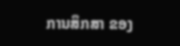ການສຶກສາ ຂອງ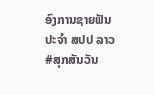ອົງການຊາຍຟັນ ປະຈໍາ ສປປ ລາວ #ສຸກສັນວັນ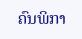ຄົນພິກາ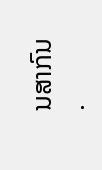ນສາກົນ
.